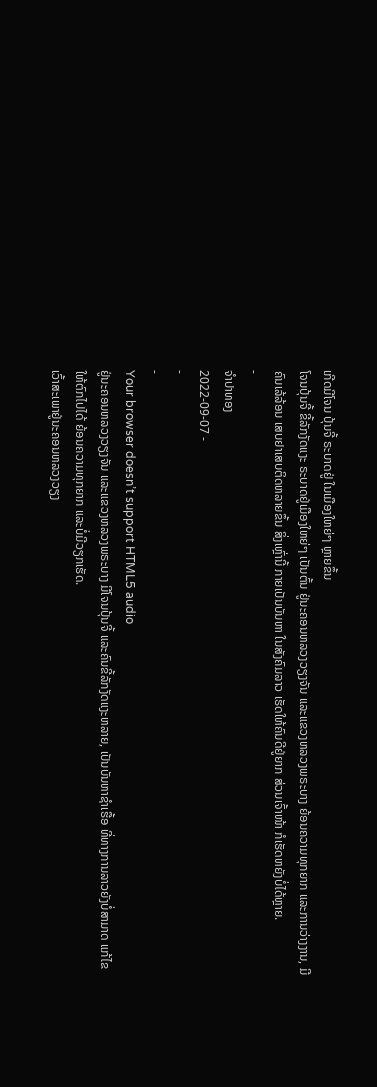ເກີດມີໂຈນ ປຸ້ນຈີ້ ຣະບາດຢູ່ ໃນເມືອງໃຫຍ່ໆ ຫຼາຍຂຶ້ນ
ໂຈນປຸ້ນຈີ້ ຂີ້ລັກງັດແງະ ຣະບາດຢູ່ເມືອງໃຫຍ່ໆ ເປັນຕົ້ນ ຢູ່ນະຄອນຫລວງວຽງຈັນ ແລະແຂວງຫລວງພຣະບາງ ຍ້ອນຄວາມທຸກຍາກ ແລະການວ່າງງານ, ມີຄົນເລ້ລ້ອນ ເສບຢາເສບຕິດຫລາຍຂຶ້ນ ສິ່ງເຫຼົ່ານີ້ ກາຍເປັນບັນຫາ ໃນສັງຄົມລາວ ເຮັດໃຫ້ຄົນດີຢູ່ຍາກ ສ່ວນເຈົ້າໜ້າ ກໍເຮັດຫຍັງບໍ່ໄດ້ຫຼາຍ.
-
ຈຳປາທອງ
2022-09-07 -
-
-
Your browser doesn’t support HTML5 audio
ຢູ່ນະຄອນຫລວງວຽງຈັນ ແລະແຂວງຫລວງພຣະບາງ ມີໂຈນປຸ້ນຈີ້ ແລະຄົນຂີ້ລັກງັດແງະຫລາຍ, ເປັນບັນຫາຊໍາເຮື້ອ ທີ່ທາງການລາວຍັງບໍ່ສາມາດ ແກ້ໄຂໃຫ້ຕົກໄປໄດ້ ຍ້ອນຄວາມທຸກຍາກ ແລະບໍ່ມີວຽກເຮັດ.
ເວົ້າສະເພາຢູ່ນະຄອນຫລວງວຽງ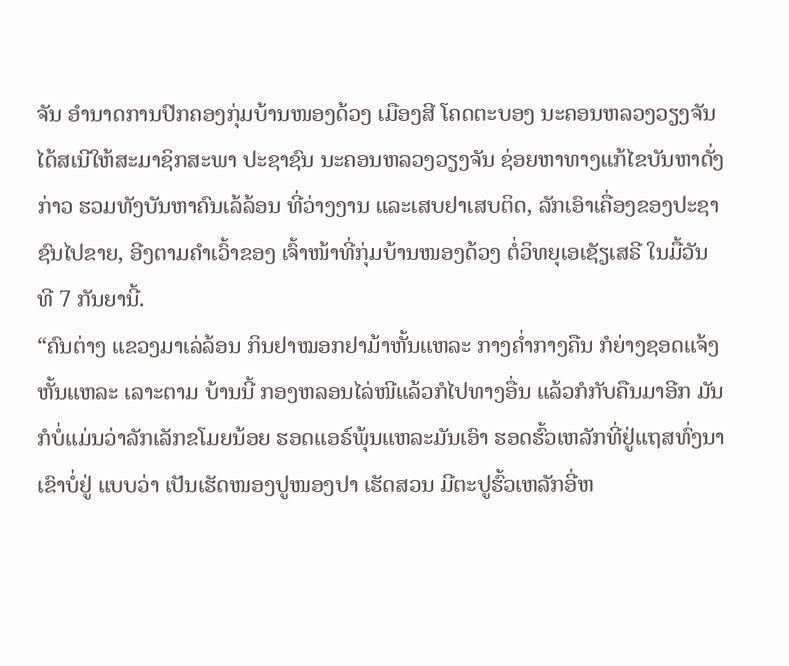ຈັນ ອໍານາດການປົກຄອງກຸ່ມບ້ານໜອງດ້ວງ ເມືອງສີ ໂຄດຕະບອງ ນະຄອນຫລວງວຽງຈັນ ໄດ້ສເນີໃຫ້ສະມາຊິກສະພາ ປະຊາຊົນ ນະຄອນຫລວງວຽງຈັນ ຊ່ອຍຫາທາງແກ້ໄຂບັນຫາດັ່ງກ່າວ ຮວມທັງບັນຫາຄົນເລ້ລ້ອນ ທີ່ວ່າງງານ ແລະເສບຢາເສບຕິດ, ລັກເອົາເຄື່ອງຂອງປະຊາຊົນໄປຂາຍ, ອີງຕາມຄໍາເວົ້າຂອງ ເຈົ້າໜ້າທີ່ກຸ່ມບ້ານໜອງດ້ວງ ຕໍ່ວິທຍຸເອເຊັຽເສຣີ ໃນມື້ວັນ ທີ 7 ກັນຍານີ້.
“ຄົນຕ່າງ ແຂວງມາເລ່ລ້ອນ ກິນຢາໝອກຢາມ້າຫັ້ນແຫລະ ກາງຄໍ່າກາງຄືນ ກໍຍ່າງຊອດແຈ້ງຫັ້ນແຫລະ ເລາະຕາມ ບ້ານນີ້ ກອງຫລອນໄລ່ໜີແລ້ວກໍໄປທາງອື່ນ ແລ້ວກໍກັບຄືນມາອີກ ມັນກໍບໍ່ແມ່ນວ່າລັກເລັກຂໂມຍນ້ອຍ ຮອດແອຣ໌ພຸ້ນແຫລະມັນເອົາ ຮອດຮົ້ວເຫລັກທີ່ຢູ່ແຖສທົ່ງນາ ເຂົາບໍ່ຢູ່ ແບບວ່າ ເປັນເຮັດໜອງປູໜອງປາ ເຮັດສວນ ມີຕະປູຮົ້ວເຫລັກອີ່ຫ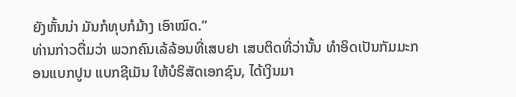ຍັງຫັ້ນນ່າ ມັນກໍທຸບກໍມ້າງ ເອົາໝົດ.”
ທ່ານກ່າວຕື່ມວ່າ ພວກຄົນເລ້ລ້ອນທີ່ເສບຢາ ເສບຕິດທີ່ວ່ານັ້ນ ທໍາອິດເປັນກັມມະກອນແບກປູນ ແບກຊີເມັນ ໃຫ້ບໍຣິສັດເອກຊົນ, ໄດ້ເງິນມາ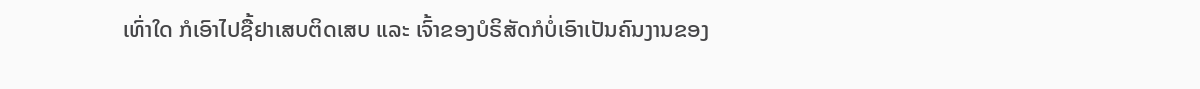ເທົ່າໃດ ກໍເອົາໄປຊື້ຢາເສບຕິດເສບ ແລະ ເຈົ້າຂອງບໍຣິສັດກໍບໍ່ເອົາເປັນຄົນງານຂອງ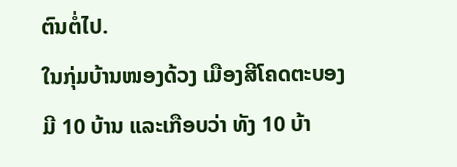ຕົນຕໍ່ໄປ.
ໃນກຸ່ມບ້ານໜອງດ້ວງ ເມືອງສີໂຄດຕະບອງ ມີ 10 ບ້ານ ແລະເກືອບວ່າ ທັງ 10 ບ້າ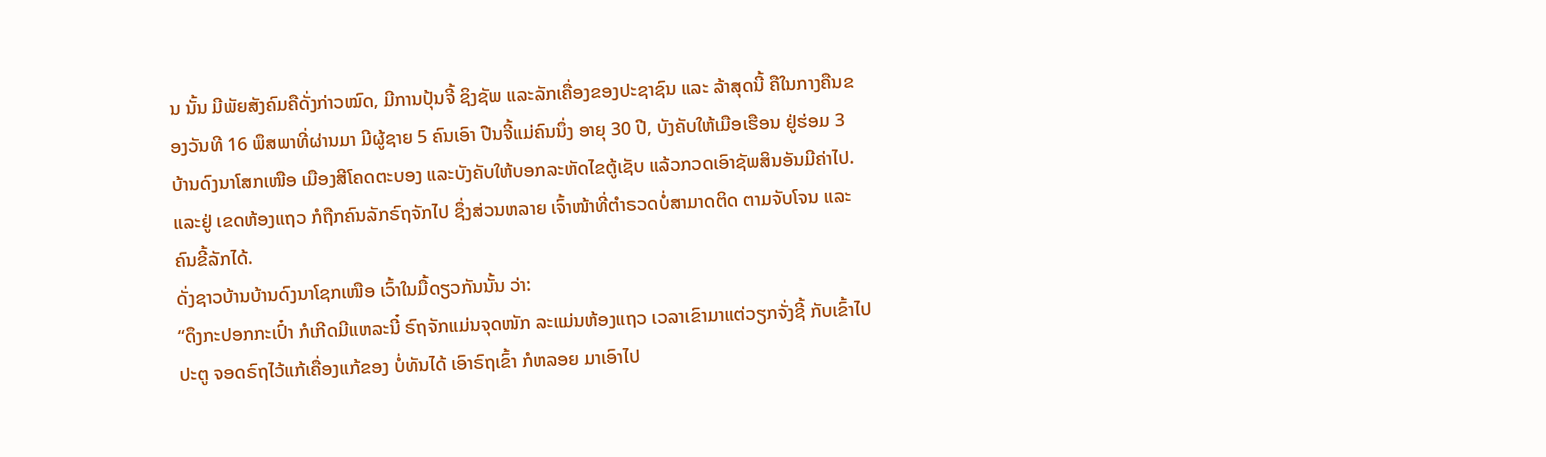ນ ນັ້ນ ມີພັຍສັງຄົມຄືດັ່ງກ່າວໝົດ, ມີການປຸ້ນຈີ້ ຊິງຊັພ ແລະລັກເຄື່ອງຂອງປະຊາຊົນ ແລະ ລ້າສຸດນີ້ ຄືໃນກາງຄືນຂອງວັນທີ 16 ພຶສພາທີ່ຜ່ານມາ ມີຜູ້ຊາຍ 5 ຄົນເອົາ ປືນຈີ້ແມ່ຄົນນຶ່ງ ອາຍຸ 30 ປີ, ບັງຄັບໃຫ້ເມືອເຮືອນ ຢູ່ຮ່ອມ 3 ບ້ານດົງນາໂສກເໜືອ ເມືອງສີໂຄດຕະບອງ ແລະບັງຄັບໃຫ້ບອກລະຫັດໄຂຕູ້ເຊັບ ແລ້ວກວດເອົາຊັພສິນອັນມີຄ່າໄປ. ແລະຢູ່ ເຂດຫ້ອງແຖວ ກໍຖືກຄົນລັກຣົຖຈັກໄປ ຊຶ່ງສ່ວນຫລາຍ ເຈົ້າໜ້າທີ່ຕໍາຣວດບໍ່ສາມາດຕິດ ຕາມຈັບໂຈນ ແລະຄົນຂີ້ລັກໄດ້.
ດັ່ງຊາວບ້ານບ້ານດົງນາໂຊກເໜືອ ເວົ້າໃນມື້ດຽວກັນນັ້ນ ວ່າ:
“ດຶງກະປອກກະເປົ໋າ ກໍເກີດມີແຫລະນີ໋ ຣົຖຈັກແມ່ນຈຸດໜັກ ລະແມ່ນຫ້ອງແຖວ ເວລາເຂົາມາແຕ່ວຽກຈັ່ງຊີ້ ກັບເຂົ້າໄປປະຕູ ຈອດຣົຖໄວ້ແກ້ເຄື່ອງແກ້ຂອງ ບໍ່ທັນໄດ້ ເອົາຣົຖເຂົ້າ ກໍຫລອຍ ມາເອົາໄປ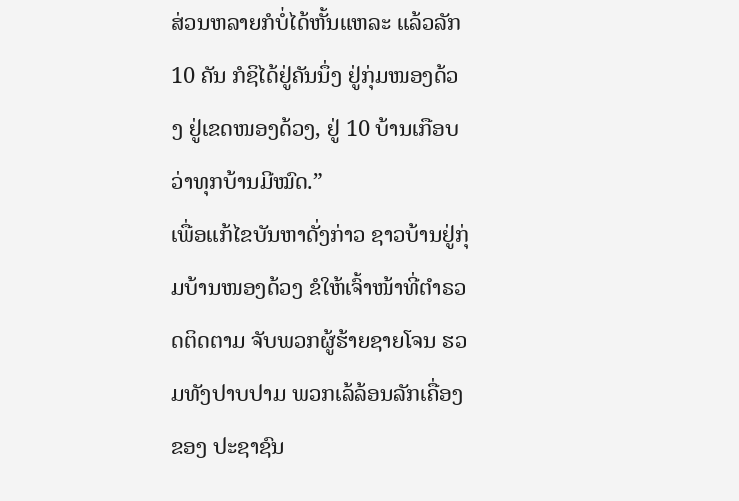ສ່ວນຫລາຍກໍບໍ່ໄດ້ຫັ້ນແຫລະ ແລ້ວລັກ 10 ຄັນ ກໍຊິໄດ້ຢູ່ຄັນນຶ່ງ ຢູ່ກຸ່ມໜອງດ້ວງ ຢູ່ເຂດໜອງດ້ວງ, ຢູ່ 10 ບ້ານເກືອບວ່າທຸກບ້ານມີໝົດ.”
ເພື່ອແກ້ໄຂບັນຫາດັ່ງກ່າວ ຊາວບ້ານຢູ່ກຸ່ມບ້ານໜອງດ້ວງ ຂໍໃຫ້ເຈົ້າໜ້າທີ່ຕໍາຣວດຕິດຕາມ ຈັບພວກຜູ້ຮ້າຍຊາຍໂຈນ ຮວມທັງປາບປາມ ພວກເລ້ລ້ອນລັກເຄື່ອງຂອງ ປະຊາຊົນ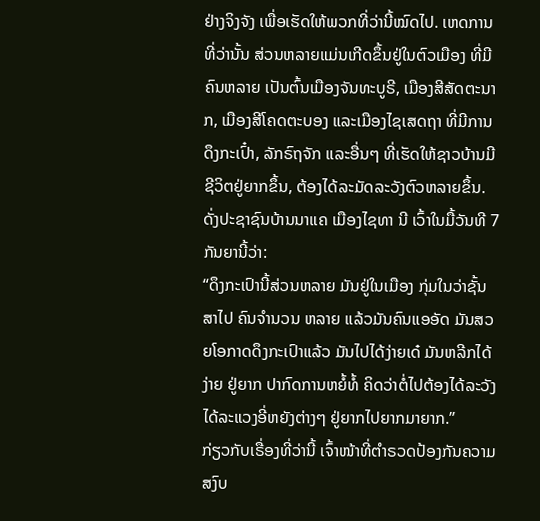ຢ່າງຈິງຈັງ ເພື່ອເຮັດໃຫ້ພວກທີ່ວ່ານີ້ໝົດໄປ. ເຫດການທີ່ວ່ານັ້ນ ສ່ວນຫລາຍແມ່ນເກີດຂຶ້ນຢູ່ໃນຕົວເມືອງ ທີ່ມີຄົນຫລາຍ ເປັນຕົ້ນເມືອງຈັນທະບູຣີ, ເມືອງສີສັດຕະນາກ, ເມືອງສີໂຄດຕະບອງ ແລະເມືອງໄຊເສດຖາ ທີ່ມີການດຶງກະເປົ໋າ, ລັກຣົຖຈັກ ແລະອື່ນໆ ທີ່ເຮັດໃຫ້ຊາວບ້ານມີຊີວິຕຢູ່ຍາກຂຶ້ນ, ຕ້ອງໄດ້ລະມັດລະວັງຕົວຫລາຍຂຶ້ນ.
ດັ່ງປະຊາຊົນບ້ານນາແຄ ເມືອງໄຊທາ ນີ ເວົ້າໃນມື້ວັນທີ 7 ກັນຍານີ້ວ່າ:
“ດຶງກະເປົານີ້ສ່ວນຫລາຍ ມັນຢູ່ໃນເມືອງ ກຸ່ມໃນວ່າຊັ້ນສາໄປ ຄົນຈໍານວນ ຫລາຍ ແລ້ວມັນຄົນແອອັດ ມັນສວຍໂອກາດດຶງກະເປົາແລ້ວ ມັນໄປໄດ້ງ່າຍເດ໋ ມັນຫລີກໄດ້ງ່າຍ ຢູ່ຍາກ ປາກົດການຫຍໍ້ທໍ້ ຄິດວ່າຕໍ່ໄປຕ້ອງໄດ້ລະວັງໄດ້ລະແວງອີ່ຫຍັງຕ່າງໆ ຢູ່ຍາກໄປຍາກມາຍາກ.”
ກ່ຽວກັບເຣື່ອງທີ່ວ່ານີ້ ເຈົ້າໜ້າທີ່ຕໍາຣວດປ້ອງກັນຄວາມສງົບ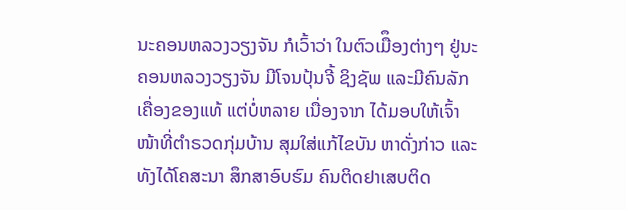ນະຄອນຫລວງວຽງຈັນ ກໍເວົ້າວ່າ ໃນຕົວເມືຶອງຕ່າງໆ ຢູ່ນະຄອນຫລວງວຽງຈັນ ມີໂຈນປຸ້ນຈີ້ ຊິງຊັພ ແລະມີຄົນລັກເຄື່ອງຂອງແທ້ ແຕ່ບໍ່ຫລາຍ ເນື່ອງຈາກ ໄດ້ມອບໃຫ້ເຈົ້າໜ້າທີ່ຕໍາຣວດກຸ່ມບ້ານ ສຸມໃສ່ແກ້ໄຂບັນ ຫາດັ່ງກ່າວ ແລະທັງໄດ້ໂຄສະນາ ສຶກສາອົບຮົມ ຄົນຕິດຢາເສບຕິດ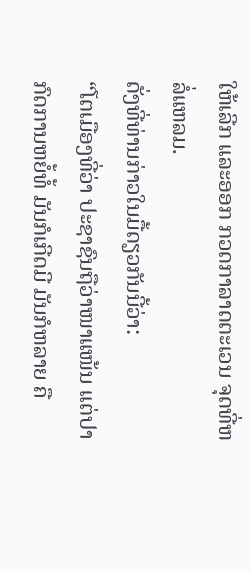ໃຫ້ເລີກ ແລະອອກ ກວດກາລາດຕະເວນ ຈຸດທີ່ຫລໍ່ແຫລມ.
ດັ່ງທີ່ທ່ານກ່າວໃນມື້ດຽວກັນນີ້ວ່າ:
“ໂຕເມືອງທີ່ວ່າ ປະຊາຊົນຖືວ່າໜາແໜ້ນ ແຕ່ປາກົດການຫຍໍ້ທໍ້ ມັນກໍເກີດມີ ມັນກໍຫລາຍ ຄື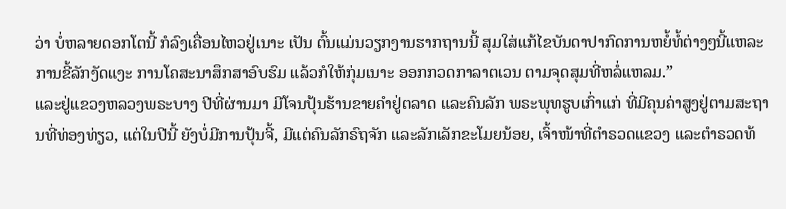ວ່າ ບໍ່ຫລາຍດອກໂຕນີ້ ກໍລົງເຄື່ອນໄຫວຢູ່ເນາະ ເປັນ ຕົ້ນແມ່ນວຽກງານຮາກຖານນີ້ ສຸມໃສ່ແກ້ໄຂບັນດາປາກົດການຫຍໍ້ທໍ້ຕ່າງໆນີ້ແຫລະ ການຂີ້ລັກງັດແງະ ການໂຄສະນາສຶກສາອົບຮົມ ແລ້ວກໍໃຫ້ກຸ່ມເນາະ ອອກກວດກາລາຕເວນ ຕາມຈຸດສຸມທີ່ຫລໍ່ແຫລມ.”
ແລະຢູ່ແຂວງຫລວງພຣະບາງ ປີທີ່ຜ່ານມາ ມີໂຈນປຸ້ນຮ້ານຂາຍຄໍາຢູ່ຕລາດ ແລະຄົນລັກ ພຣະພຸທຮູບເກົ່າແກ່ ທີ່ມີຄຸນຄ່າສູງຢູ່ຕາມສະຖານທີ່ທ່ອງທ່ຽວ, ແຕ່ໃນປີນີ້ ຍັງບໍ່ມີການປຸ້ນຈີ້, ມີແຕ່ຄົນລັກຣົຖຈັກ ແລະລັກເລັກຂະໂມຍນ້ອຍ, ເຈົ້າໜ້າທີ່ຕໍາຣວດແຂວງ ແລະຕໍາຣວດທ້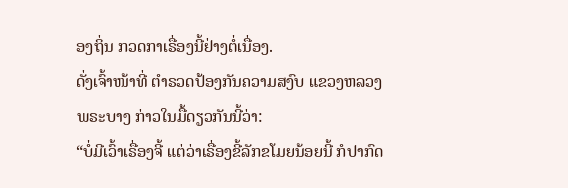ອງຖິ່ນ ກວດກາເຣື່ອງນີ້ຢ່າງຕໍ່ເນື່ອງ.
ດັ່ງເຈົ້າໜ້າທີ່ ຕໍາຣວດປ້ອງກັນຄວາມສງົບ ແຂວງຫລວງພຣະບາງ ກ່າວໃນມື້ດຽວກັນນີ້ວ່າ:
“ບໍ່ມີເວົ້າເຣື່ອງຈີ້ ແຕ່ວ່າເຣື່ອງຂີ້ລັກຂໂມຍນ້ອຍນີ້ ກໍປາກົດ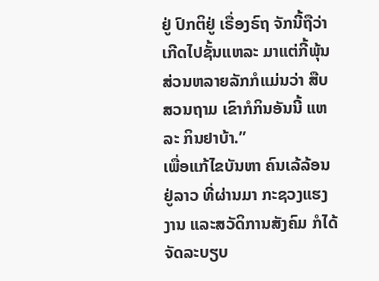ຢູ່ ປົກຕິຢູ່ ເຣື່ອງຣົຖ ຈັກນີ້ຖືວ່າ ເກີດໄປຊັ້ນແຫລະ ມາແຕ່ກີ້ພຸ້ນ ສ່ວນຫລາຍລັກກໍແມ່ນວ່າ ສືບສວນຖາມ ເຂົາກໍກິນອັນນີ້ ແຫລະ ກິນຢາບ້າ.”
ເພື່ອແກ້ໄຂບັນຫາ ຄົນເລ້ລ້ອນຢູ່ລາວ ທີ່ຜ່ານມາ ກະຊວງແຮງງານ ແລະສວັດິການສັງຄົມ ກໍໄດ້ຈັດລະບຽບ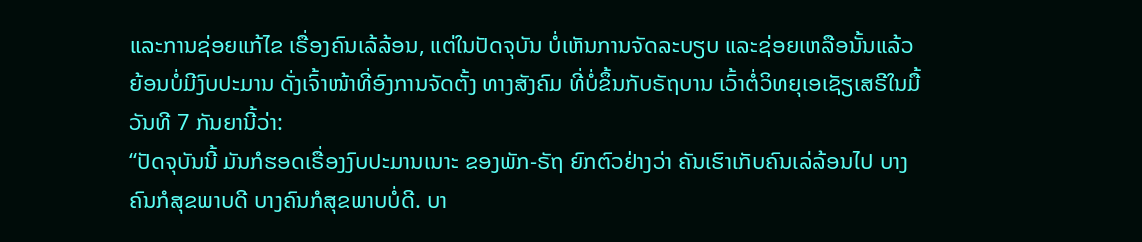ແລະການຊ່ອຍແກ້ໄຂ ເຣື່ອງຄົນເລ້ລ້ອນ, ແຕ່ໃນປັດຈຸບັນ ບໍ່ເຫັນການຈັດລະບຽບ ແລະຊ່ອຍເຫລືອນັ້ນແລ້ວ ຍ້ອນບໍ່ມີງົບປະມານ ດັ່ງເຈົ້າໜ້າທີ່ອົງການຈັດຕັ້ງ ທາງສັງຄົມ ທີ່ບໍ່ຂຶ້ນກັບຣັຖບານ ເວົ້າຕໍ່ວິທຍຸເອເຊັຽເສຣີໃນມື້ວັນທີ 7 ກັນຍານີ້ວ່າ:
“ປັດຈຸບັນນີ້ ມັນກໍຮອດເຣື່ອງງົບປະມານເນາະ ຂອງພັກ-ຣັຖ ຍົກຕົວຢ່າງວ່າ ຄັນເຮົາເກັບຄົນເລ່ລ້ອນໄປ ບາງຄົນກໍສຸຂພາບດີ ບາງຄົນກໍສຸຂພາບບໍ່ດີ. ບາ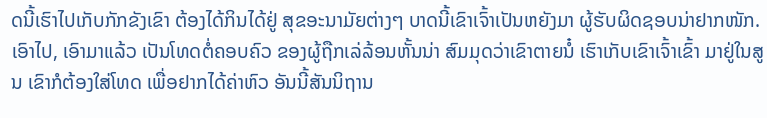ດນີ້ເຮົາໄປເກັບກັກຂັງເຂົາ ຕ້ອງໄດ້ກິນໄດ້ຢູ່ ສຸຂອະນາມັຍຕ່າງໆ ບາດນີ້ເຂົາເຈົ້າເປັນຫຍັງມາ ຜູ້ຮັບຜິດຊອບນ່າຢາກໜັກ. ເອົາໄປ, ເອົາມາແລ້ວ ເປັນໂທດຕໍ່ຄອບຄົວ ຂອງຜູ້ຖືກເລ່ລ້ອນຫັ້ນນ່າ ສົມມຸດວ່າເຂົາຕາຍນໍ໋ ເຮົາເກັບເຂົາເຈົ້າເຂົ້າ ມາຢູ່ໃນສູນ ເຂົາກໍຕ້ອງໃສ່ໂທດ ເພື່ອຢາກໄດ້ຄ່າຫົວ ອັນນີ້ສັນນິຖານ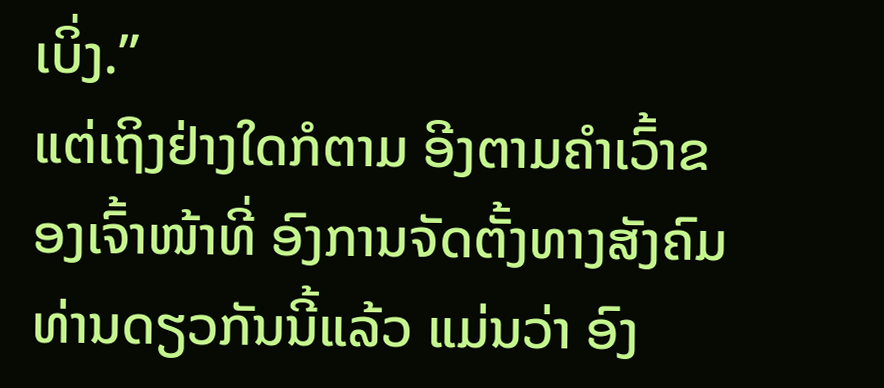ເບິ່ງ.”
ແຕ່ເຖິງຢ່າງໃດກໍຕາມ ອີງຕາມຄຳເວົ້າຂອງເຈົ້າໜ້າທີ່ ອົງການຈັດຕັ້ງທາງສັງຄົມ ທ່ານດຽວກັນນີ້ແລ້ວ ແມ່ນວ່າ ອົງ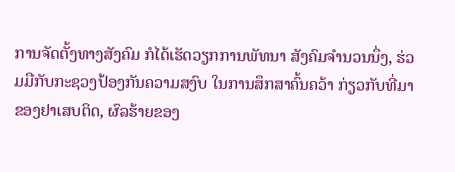ການຈັດຕັ້ງທາງສັງຄົມ ກໍໄດ້ເຮັດວຽກການພັທນາ ສັງຄົມຈຳນວນນຶ່ງ, ຮ່ວມມືກັບກະຊວງປ້ອງກັນຄວາມສງົບ ໃນການສຶກສາຄົ້ນຄວ້າ ກ່ຽວກັບທີ່ມາຂອງຢາເສບຕິດ, ຜົລຮ້າຍຂອງ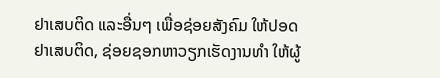ຢາເສບຕິດ ແລະອື່ນໆ ເພື່ອຊ່ອຍສັງຄົມ ໃຫ້ປອດຢາເສບຕິດ, ຊ່ອຍຊອກຫາວຽກເຮັດງານທຳ ໃຫ້ຜູ້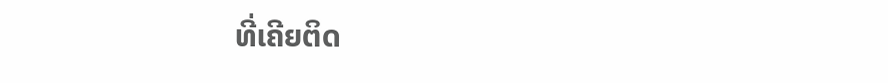ທີ່ເຄີຍຕິດ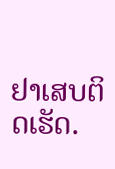ຢາເສບຕິດເຮັດ.